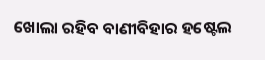ଖୋଲା ରହିବ ବାଣୀବିହାର ହଷ୍ଟେଲ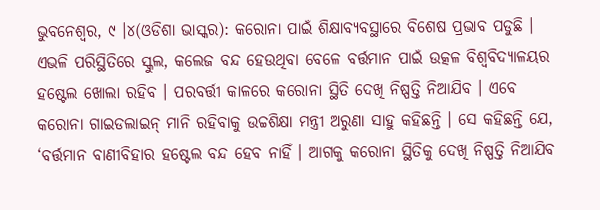ଭୁବନେଶ୍ୱର, ୯ ।୪(ଓଡିଶା ଭାସ୍କର): କରୋନା ପାଇଁ ଶିକ୍ଷାବ୍ୟବସ୍ଥାରେ ବିଶେଷ ପ୍ରଭାବ ପଡୁଛି । ଏଭଳି ପରିସ୍ଥିତିରେ ସ୍କୁଲ, କଲେଜ ବନ୍ଦ ହେଉଥିବା ବେଳେ ବର୍ତ୍ତମାନ ପାଇଁ ଉତ୍କଳ ବିଶ୍ୱବିଦ୍ୟାଳୟର ହଷ୍ଟେଲ ଖୋଲା ରହିବ । ପରବର୍ତ୍ତୀ କାଳରେ କରୋନା ସ୍ଥିତି ଦେଖି ନିଷ୍ପତ୍ତି ନିଆଯିବ । ଏବେ କରୋନା ଗାଇଡଲାଇନ୍ ମାନି ରହିବାକୁ ଉଚ୍ଚଶିକ୍ଷା ମନ୍ତ୍ରୀ ଅରୁଣା ସାହୁ କହିଛନ୍ତି । ସେ କହିଛନ୍ତି ଯେ, ‘ବର୍ତ୍ତମାନ ବାଣୀବିହାର ହଷ୍ଟେଲ ବନ୍ଦ ହେବ ନାହିଁ । ଆଗକୁ କରୋନା ସ୍ଥିତିକୁ ଦେଖି ନିଷ୍ପତ୍ତି ନିଆଯିବ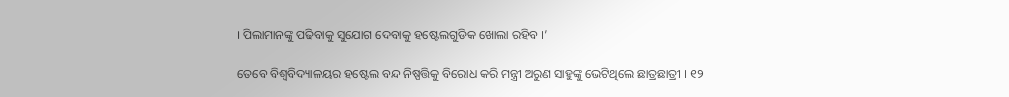। ପିଲାମାନଙ୍କୁ ପଢିବାକୁ ସୁଯୋଗ ଦେବାକୁ ହଷ୍ଟେଲଗୁଡିକ ଖୋଲା ରହିବ ।’

ତେବେ ବିଶ୍ୱବିଦ୍ୟାଳୟର ହଷ୍ଟେଲ ବନ୍ଦ ନିଷ୍ପତ୍ତିକୁ ବିରୋଧ କରି ମନ୍ତ୍ରୀ ଅରୁଣ ସାହୁଙ୍କୁ ଭେଟିଥିଲେ ଛାତ୍ରଛାତ୍ରୀ । ୧୨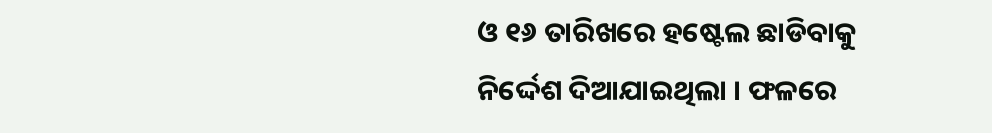ଓ ୧୬ ତାରିଖରେ ହଷ୍ଟେଲ ଛାଡିବାକୁ ନିର୍ଦ୍ଦେଶ ଦିଆଯାଇଥିଲା । ଫଳରେ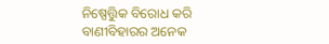ନିଷ୍ପେତ୍ତିୁକ ବିରୋଧ କରି ବାଣୀବିହାରର ଅନେକ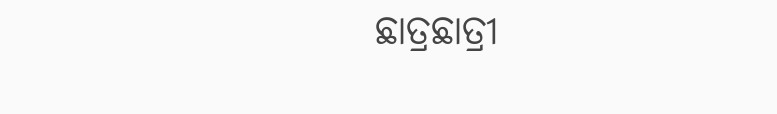ଛାତ୍ରଛାତ୍ରୀ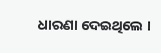ଧାରଣା ଦେଇଥିଲେ ।